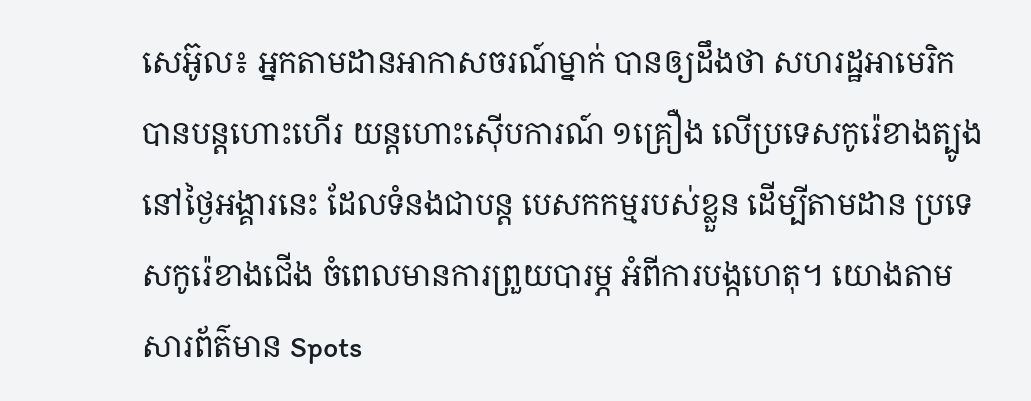សេអ៊ូល៖ អ្នកតាមដានអាកាសចរណ៍ម្នាក់ បានឲ្យដឹងថា សហរដ្ឋអាមេរិក បានបន្ដហោះហើរ យន្តហោះស៊ើបការណ៍ ១គ្រឿង លើប្រទេសកូរ៉េខាងត្បូង នៅថ្ងៃអង្គារនេះ ដែលទំនងជាបន្ត បេសកកម្មរបស់ខ្លួន ដើម្បីតាមដាន ប្រទេសកូរ៉េខាងជើង ចំពេលមានការព្រួយបារម្ភ អំពីការបង្កហេតុ។ យោងតាមសារព័ត៌មាន Spots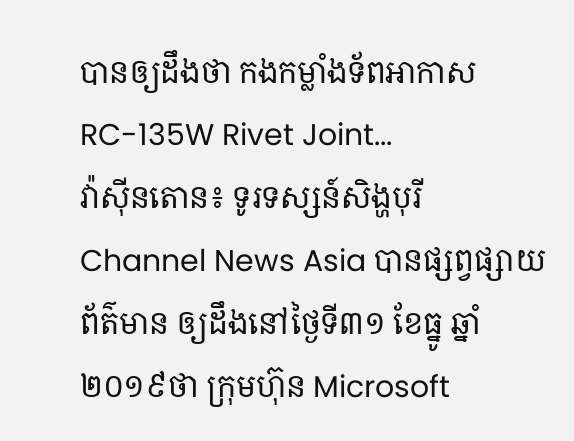បានឲ្យដឹងថា កងកម្លាំងទ័ពអាកាស RC-135W Rivet Joint...
វ៉ាស៊ីនតោន៖ ទូរទស្សន៍សិង្ហបុរី Channel News Asia បានផ្សព្វផ្សាយព័ត៌មាន ឲ្យដឹងនៅថ្ងៃទី៣១ ខែធ្នូ ឆ្នាំ២០១៩ថា ក្រុមហ៊ុន Microsoft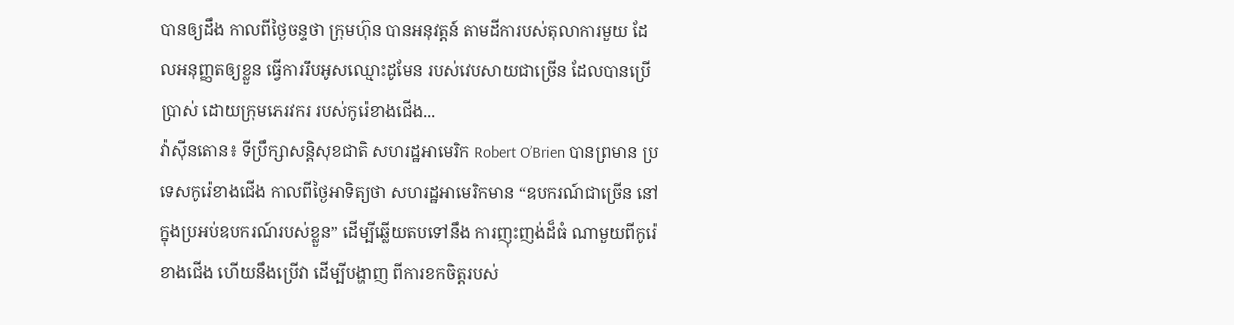បានឲ្យដឹង កាលពីថ្ងៃចន្ទថា ក្រុមហ៊ុន បានអនុវត្តន៍ តាមដីការបស់តុលាការមួយ ដែលអនុញ្ញតឲ្យខ្លួន ធ្វើការរឹបអូសឈ្មោះដូមែន របស់វេបសាយជាច្រើន ដែលបានប្រើប្រាស់ ដោយក្រុមភេរវករ របស់កូរ៉េខាងជើង...
វ៉ាស៊ីនតោន៖ ទីប្រឹក្សាសន្តិសុខជាតិ សហរដ្ឋអាមេរិក Robert O’Brien បានព្រមាន ប្រទេសកូរ៉េខាងជើង កាលពីថ្ងៃអាទិត្យថា សហរដ្ឋអាមេរិកមាន “ឧបករណ៍ជាច្រើន នៅក្នុងប្រអប់ឧបករណ៍របស់ខ្លួន” ដើម្បីឆ្លើយតបទៅនឹង ការញុះញង់ដ៏ធំ ណាមួយពីកូរ៉េខាងជើង ហើយនឹងប្រើវា ដើម្បីបង្ហាញ ពីការខកចិត្តរបស់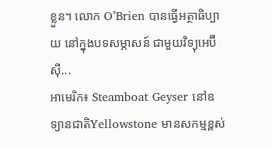ខ្លួន។ លោក O’Brien បានធ្វើអត្ថាធិប្បាយ នៅក្នុងបទសម្ភាសន៍ ជាមួយវិទ្យុអេប៊ីស៊ី...
អាមេរិក៖ Steamboat Geyser នៅឧទ្យានជាតិYellowstone មានសកម្មខ្ពស់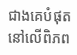ជាងគេបំផុត នៅលើពិភព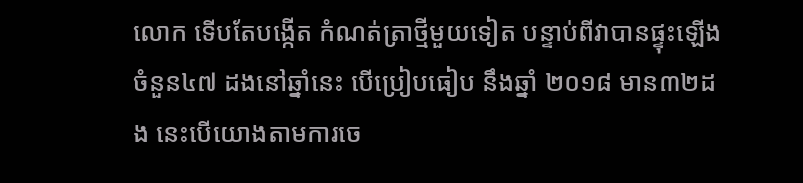លោក ទើបតែបង្កើត កំណត់ត្រាថ្មីមួយទៀត បន្ទាប់ពីវាបានផ្ទុះឡើង ចំនួន៤៧ ដងនៅឆ្នាំនេះ បើប្រៀបធៀប នឹងឆ្នាំ ២០១៨ មាន៣២ដង នេះបើយោងតាមការចេ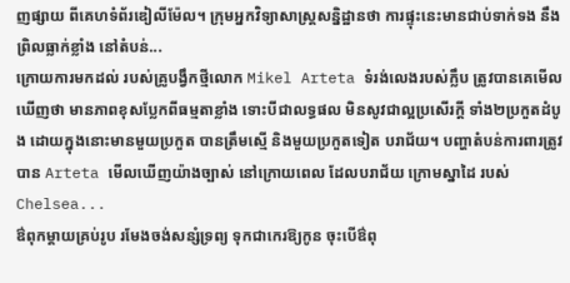ញផ្សាយ ពីគេហទំព័រឌៀលីម៉ែល។ ក្រុមអ្នកវិទ្យាសាស្ត្រសន្និដ្ឋានថា ការផ្ទុះនេះមានជាប់ទាក់ទង នឹងព្រិលធ្លាក់ខ្លាំង នៅតំបន់...
ក្រោយការមកដល់ របស់គ្រូបង្វឹកថ្មីលោក Mikel Arteta ទំរង់លេងរបស់ក្លឹប ត្រូវបានគេមើលឃើញថា មានភាពខុសប្លែកពីធម្មតាខ្លាំង ទោះបីជាលទ្ធផល មិនសូវជាល្អប្រសើរក្តី ទាំង២ប្រកួតដំបូង ដោយក្នុងនោះមានមួយប្រកួត បានត្រឹមស្មើ និងមួយប្រកួតទៀត បរាជ័យ។ បញ្ហាតំបន់ការពារត្រូវបាន Arteta មើលឃើញយ៉ាងច្បាស់ នៅក្រោយពេល ដែលបរាជ័យ ក្រោមស្នាដៃ របស់ Chelsea...
ឳពុកម្តាយគ្រប់រូប រមែងចង់សន្សំទ្រព្យ ទុកជាកេរឱ្យកូន ចុះបើឳពុ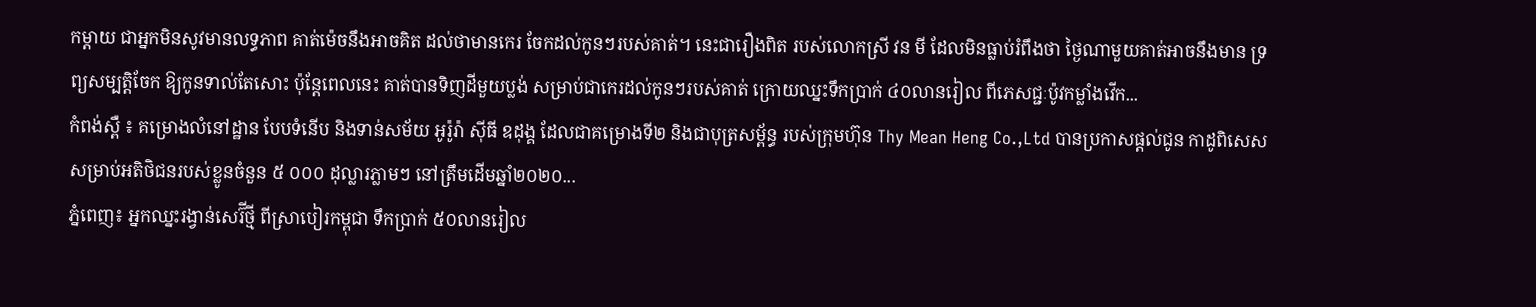កម្តាយ ជាអ្នកមិនសូវមានលទ្ធភាព គាត់ម៉េចនឹងអាចគិត ដល់ថាមានកេរ ចែកដល់កូនៗរបស់គាត់។ នេះជារឿងពិត របស់លោកស្រី វន មី ដែលមិនធ្លាប់រំពឹងថា ថ្ងៃណាមួយគាត់អាចនឹងមាន ទ្រព្យសម្បត្តិចែក ឱ្យកូនទាល់តែសោះ ប៉ុន្តែពេលនេះ គាត់បានទិញដីមួយប្លង់ សម្រាប់ជាកេរដល់កូនៗរបស់គាត់ ក្រោយឈ្នះទឹកប្រាក់ ៤០លានរៀល ពីភេសជ្ជៈប៉ូវកម្លាំងវើក...
កំពង់ស្ពឺ ៖ គម្រោងលំនៅដ្ឋាន បែបទំនើប និងទាន់សម័យ អូរ៉ូរ៉ា ស៊ីធី ឧដុង្គ ដែលជាគម្រោងទី២ និងជាបុត្រសម្ព័ន្ធ របស់ក្រុមហ៊ុន Thy Mean Heng Co.,Ltd បានប្រកាសផ្តល់ជូន កាដូពិសេស សម្រាប់អតិថិជនរបស់ខ្លូនចំនួន ៥ ០០០ ដុល្លារភ្លាមៗ នៅត្រឹមដើមឆ្នាំ២០២០...
ភ្នំពេញ៖ អ្នកឈ្នះរង្វាន់សេរ៊ីថ្មី ពីស្រាបៀរកម្ពុជា ទឹកប្រាក់ ៥០លានរៀល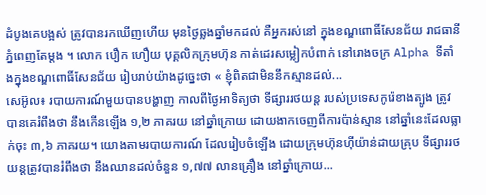ដំបូងគេបង្អស់ ត្រូវបានរកឃើញហើយ មុនថ្ងៃឆ្លងឆ្នាំមកដល់ គឺអ្នករស់នៅ ក្នុងខណ្ឌពោធិ៍សែនជ័យ រាជធានីភ្នំពេញតែម្តង ។ លោក បឿក ហឿយ បុគ្គលិកក្រុមហ៊ុន កាត់ដេរសម្លៀកបំពាក់ នៅរោងចក្រ Alpha ទីតាំងក្នុងខណ្ឌពោធិ៍សែនជ័យ រៀបរាប់យ៉ាងដូច្នេះថា « ខ្ញុំពិតជាមិននឹកស្មានដល់...
សេអ៊ូល៖ របាយការណ៍មួយបានបង្ហាញ កាលពីថ្ងៃអាទិត្យថា ទីផ្សាររថយន្ត របស់ប្រទេសកូរ៉េខាងត្បូង ត្រូវបានគេរំពឹងថា នឹងកើនឡើង ១,២ ភាគរយ នៅឆ្នាំក្រោយ ដោយងាកចេញពីការប៉ាន់ស្មាន នៅឆ្នាំនេះដែលធ្លាក់ចុះ ៣,៦ ភាគរយ។ យោងតាមរបាយការណ៍ ដែលរៀបចំឡើង ដោយក្រុមហ៊ុនហ៊ីយ៉ាន់ដាយគ្រុប ទីផ្សាររថយន្តត្រូវបានរំពឹងថា នឹងឈានដល់ចំនួន ១,៧៧ លានគ្រឿង នៅឆ្នាំក្រោយ...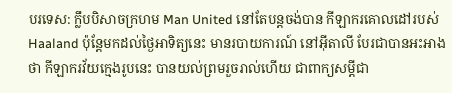បរទេស: ក្លឹបបិសាចក្រហម Man United នៅតែបន្តចង់បាន កីឡាករគោលដៅរបស់ Haaland ប៉ុន្តែមកដល់ថ្ងៃអាទិត្យនេះ មានរបាយការណ៍ នៅអ៊ីតាលី បែរជាបានអះអាងថា កីឡាករវ័យក្មេងរូបនេះ បានយល់ព្រមរួចរាល់ហើយ ជាពាក្យសម្តីជា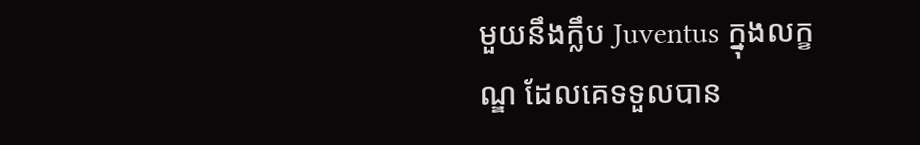មួយនឹងក្លឹប Juventus ក្នុងលក្ខណ្ឌ ដែលគេទទួលបាន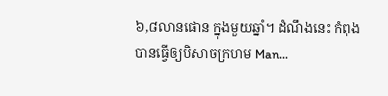៦,៨លានផោន ក្នុងមួយឆ្នាំ។ ដំណឹងនេះ កំពុងបានធ្វើឲ្យបិសាចក្រហម Man...